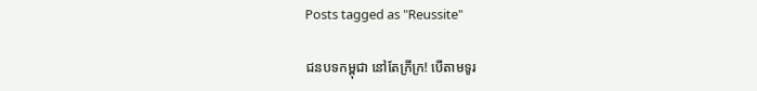Posts tagged as "Reussite"

ជនបទកម្ពុជា នៅតែក្រីក្រ! បើតាមទូរ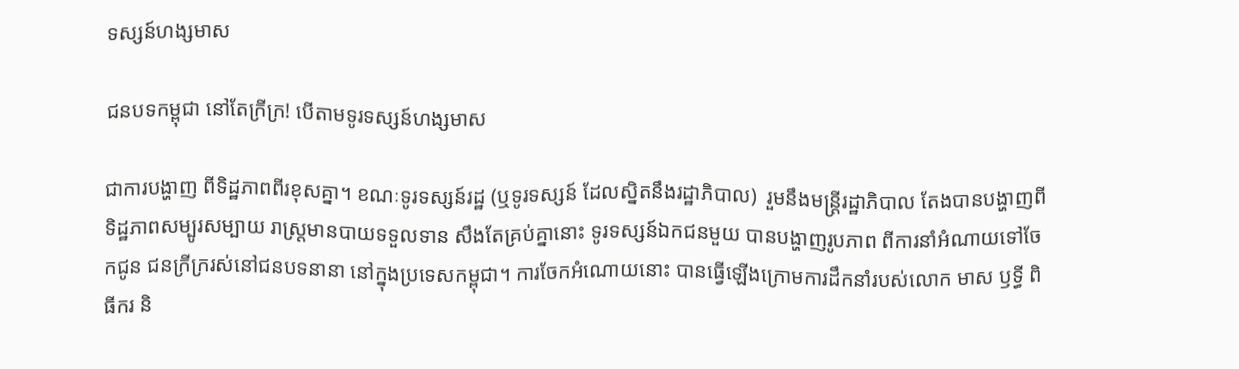ទស្សន៍ហង្សមាស

ជនបទកម្ពុជា នៅតែក្រីក្រ! បើតាមទូរទស្សន៍ហង្សមាស

ជាការបង្ហាញ ពីទិដ្ឋភាពពីរខុសគ្នា។ ខណៈទូរទស្សន៍រដ្ឋ (ឬទូរទស្សន៍ ដែលស្និតនឹងរដ្ឋាភិបាល)  រួមនឹងមន្ត្រីរដ្ឋាភិបាល តែងបានបង្ហាញពី ទិដ្ឋភាពសម្បូរសម្បាយ រាស្ត្រមានបាយទទួលទាន សឹងតែគ្រប់គ្នានោះ ទូរទស្សន៍ឯកជនមួយ បានបង្ហាញរូបភាព ពីការនាំអំណាយទៅចែកជូន ជនក្រីក្ររស់នៅជនបទនានា នៅក្នុងប្រទេសកម្ពុជា។ ការចែកអំណោយនោះ បានធ្វើឡើងក្រោមការដឹកនាំរបស់លោក មាស ឫទ្ធី ពិធីករ និ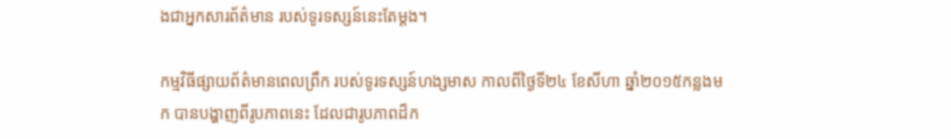ងជាអ្នកសារព័ត៌មាន របស់ទូរទស្សន៍នេះតែម្ដង។

កម្មវិធីផ្សាយព័ត៌មានពេលព្រឹក របស់ទូរទស្សន៍ហង្សមាស កាលពីថ្ងៃទី២៤ ខែសីហា ឆ្នាំ២០១៥កន្លងមក បានបង្ហាញពីរូបភាពនេះ ដែលជារូបភាពដ៏ក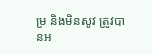ម្រ និងមិនសូវ ត្រូវបានអ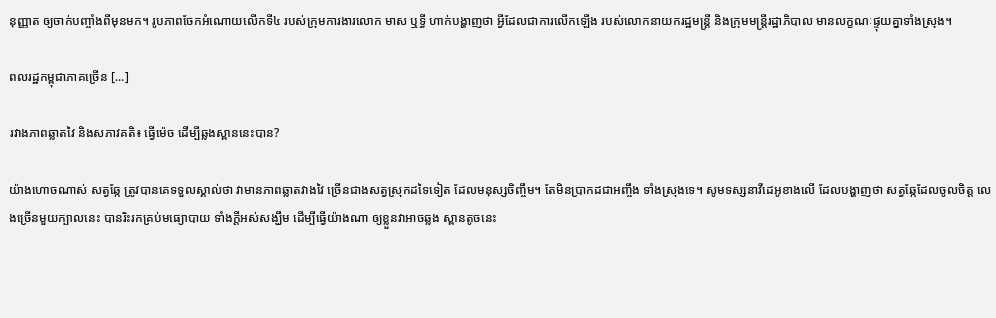នុញ្ញាត ឲ្យចាក់បញ្ចាំងពីមុនមក។ រូបភាពចែកអំណោយលើកទី៤ របស់ក្រុមការងារលោក មាស ឬទ្ធី ហាក់បង្ហាញថា អ្វីដែលជាការលើកឡើង របស់លោកនាយករដ្ឋមន្រ្តី និងក្រុមមន្ត្រីរដ្ឋាភិបាល មានលក្ខណៈផ្ទុយគ្នាទាំងស្រុង។

ពលរដ្ឋកម្ពុជាភាគច្រើន [...]

រវាងភាពឆ្លាតវៃ និងសភាវគតិ៖ ធ្វើម៉េច ដើម្បីឆ្លងស្ពាននេះបាន?

យ៉ាងហោចណាស់ សត្វឆ្កែ ត្រូវបានគេទទួលស្គាល់ថា វាមានភាពឆ្លាតវាងវៃ ច្រើនជាងសត្វស្រុកដទៃទៀត ដែលមនុស្សចិញ្ចឹម។ តែមិនប្រាកដជាអញ្ចឹង ទាំងស្រុងទេ។ សូមទស្សនាវីដេអូខាងលើ ដែលបង្ហាញថា សត្វឆ្កែដែលចូលចិត្ត លេងច្រើនមួយក្បាលនេះ បានរិះរកគ្រប់មធ្យោបាយ ទាំងក្ដីអស់សង្ឃឹម ដើម្បីធ្វើយ៉ាងណា ឲ្យខ្លួនវាអាចឆ្លង ស្ពានតូចនេះ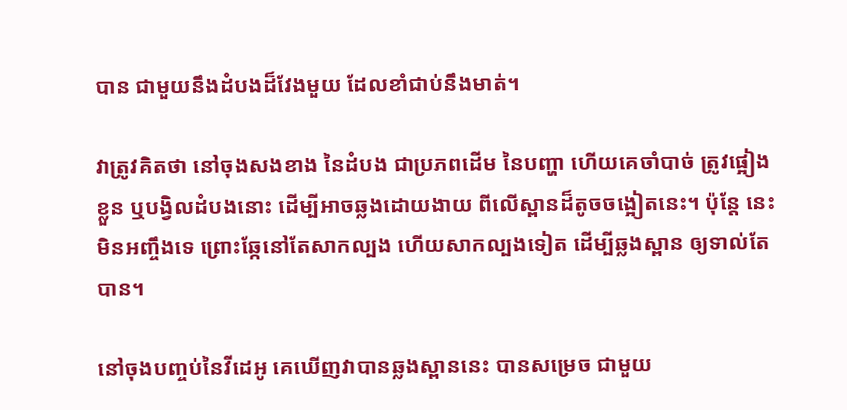បាន ជាមួយនឹងដំបងដ៏វែងមួយ ដែលខាំជាប់នឹងមាត់។

វាត្រូវគិតថា នៅចុងសងខាង នៃដំបង ជាប្រភពដើម នៃបញ្ហា ហើយគេចាំបាច់ ត្រូវផ្អៀងខ្លួន ឬបង្វិលដំបងនោះ ដើម្បីអាចឆ្លងដោយងាយ ពីលើស្ពានដ៏តូចចង្អៀតនេះ។ ប៉ុន្តែ នេះមិនអញ្ចឹងទេ ព្រោះឆ្កែនៅតែសាកល្បង ហើយសាកល្បងទៀត ដើម្បីឆ្លងស្ពាន ឲ្យទាល់តែបាន។

នៅចុងបញ្ចប់នៃវីដេអូ គេឃើញវាបានឆ្លងស្ពាននេះ បានសម្រេច ជាមួយ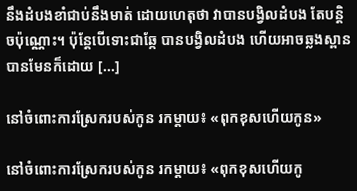នឹងដំបងខាំជាប់នឹងមាត់ ដោយហេតុថា វាបានបង្វិលដំបង តែបន្តិចប៉ុណ្ណោះ។ ប៉ុន្តែបើទោះជាឆ្កែ បានបង្វិលដំបង ហើយអាចឆ្លងស្ពានបានមែនក៏ដោយ [...]

នៅចំពោះការស្រែករបស់កូន រកម្ដាយ៖ «ពុកខុសហើយកូន»

នៅចំពោះការស្រែករបស់កូន រកម្ដាយ៖ «ពុកខុសហើយកូ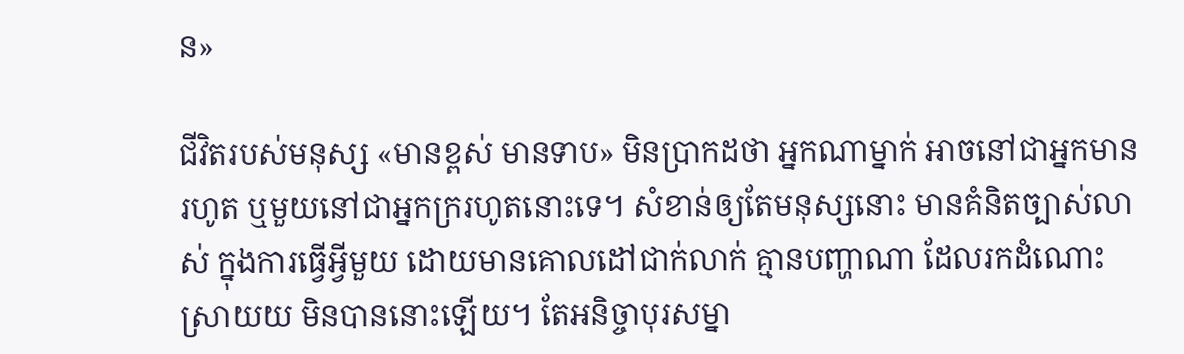ន»

ជីវិតរបស់មនុស្ស «មានខ្ពស់ មានទាប» មិនប្រាកដថា អ្នកណាម្នាក់ អាចនៅជាអ្នកមានរហូត ឬមួយនៅជាអ្នកក្ររហូតនោះទេ។ សំខាន់ឲ្យតែមនុស្សនោះ មានគំនិតច្បាស់លាស់ ក្នុងការធ្វើអ្វីមួយ ដោយមានគោលដៅជាក់លាក់ គ្មានបញ្ហាណា ដែលរកដំណោះស្រាយយ មិនបាននោះឡើយ។ តែអនិច្ចាបុរសម្នា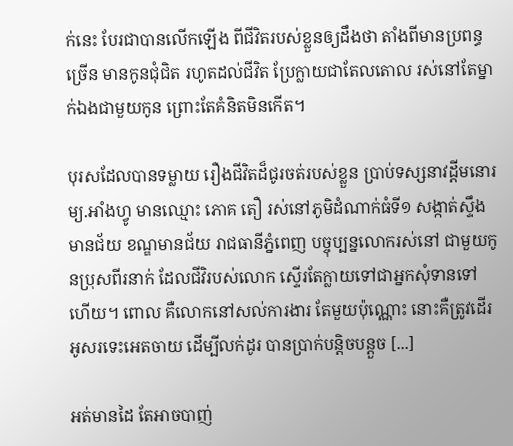ក់នេះ បែរជាបានលើកឡើង ពីជីវិតរបស់ខ្លួនឲ្យដឹងថា តាំងពីមានប្រពន្ធច្រើន មានកូនជុំជិត រហូតដល់ជីវិត ប្រែក្លាយជាតែលតោល រស់នៅតែម្នាក់ឯងជាមួយកូន ព្រោះតែគំនិតមិនកើត។

បុរសដែលបានទម្លាយ រឿងជីវិតដ៏ជូរចត់របស់ខ្លួន ប្រាប់ទស្សនាវដ្ដីមនោរម្យ.អាំងហ្វូ មានឈ្មោះ ភោគ តឿ រស់នៅភូមិដំណាក់ធំទី១ សង្កាត់ស្ទឹងមានជ័យ ខណ្ឌមានជ័យ រាជធានីភ្នំពេញ បច្ចុប្បន្នលោករស់នៅ ជាមួយកូនប្រុសពីរនាក់ ដែលជីវិរបស់លោក ស្ទើរតែក្លាយទៅជាអ្នកសុំទានទៅហើយ។ ពោល គឺលោកនៅសល់ការងារ តែមួយប៉ុណ្ណោះ នោះគឺត្រូវដើរអូសរទេះអេតចាយ ដើម្បីលក់ដូរ បានប្រាក់បន្តិចបន្តួច [...]

អត់មានដៃ តែអាចបាញ់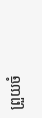ព្រួយចំ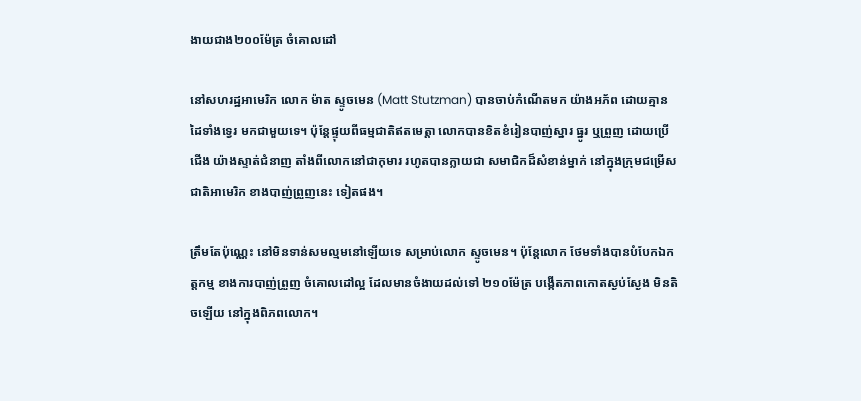ងាយជាង២០០ម៉ែត្រ ចំគោលដៅ

នៅសហរដ្ឋអាមេរិក លោក ម៉ាត ស្ទូចមេន (Matt Stutzman) បានចាប់កំណើតមក យ៉ាងអភ័ព ដោយគ្មានដៃទាំងទ្វេរ មកជាមួយទេ។ ប៉ុន្តែផ្ទុយពីធម្មជាតិឥតមេត្តា លោកបានខិតខំរៀនបាញ់ស្នារ ធ្នូរ ឬព្រួញ ដោយប្រើជើង យ៉ាងស្ទាត់ជំនាញ តាំងពីលោកនៅជាកុមារ រហូតបានក្លាយជា សមាជិកដ៏សំខាន់ម្នាក់ នៅក្នុងក្រុមជម្រើសជាតិអាមេរិក ខាងបាញ់ព្រួញនេះ ទៀតផង។

ត្រឹមតែប៉ុណ្ណេះ នៅមិនទាន់សមល្មមនៅឡើយទេ សម្រាប់លោក ស្ទូចមេន។ ប៉ុន្តែលោក ថែមទាំងបានបំបែកឯកត្តកម្ម ខាងការបាញ់ព្រួញ ចំគោលដៅល្អ ដែលមានចំងាយដល់ទៅ ២១០ម៉ែត្រ បង្កើតភាពកោតស្ងប់ស្ងែង មិនតិចឡើយ នៅក្នុងពិភពលោក។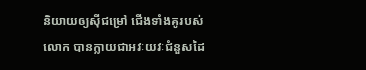និយាយឲ្យស៊ីជម្រៅ ជើងទាំងគូរបស់លោក បានក្លាយជាអវៈយវៈជំនួសដៃ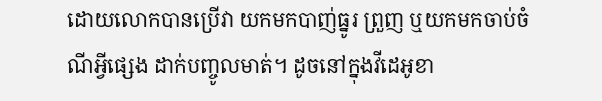ដោយលោកបានប្រើវា យកមកបាញ់ធ្នូរ ព្រួញ ឬយកមកចាប់ចំណីអ្វីផ្សេង ដាក់បញ្ចូលមាត់។ ដូចនៅក្នុងវីដេអូខា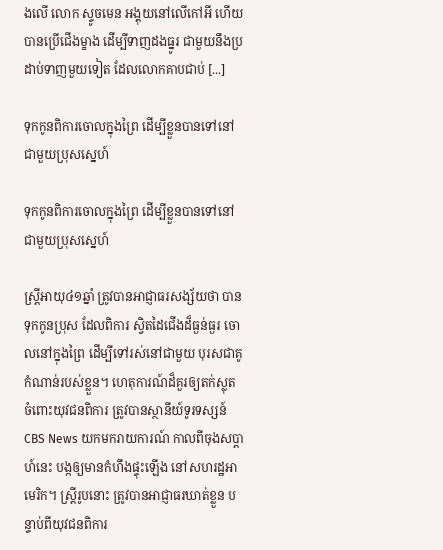ងលើ លោក ស្ទូចមេន អង្គុយនៅលើកៅអី ហើយបានប្រើជើងម្ខាង ដើម្បីទាញដងធ្នូរ ជាមួយនឹងប្រដាប់ទាញមួយទៀត ដែលលោកគាបជាប់ [...]

ទុកកូនពិការចោលក្នុងព្រៃ ដើម្បីខ្លួនបានទៅនៅជាមួយប្រុសស្នេហ៍

ទុកកូនពិការចោលក្នុងព្រៃ ដើម្បីខ្លួនបានទៅនៅជាមួយប្រុសស្នេហ៍

ស្ត្រីអាយុ៤១ឆ្នាំ ត្រូវបានអាជ្ញាធរសង្ស័យថា បានទុកកូនប្រុស ដែលពិការ ស្វិតដៃជើងដ៏ធ្ងន់ធ្ងរ ចោលនៅក្នុងព្រៃ ដើម្បីទៅរស់នៅជាមួយ បុរសជាគូកំណាន់របស់ខ្លួន។ ហេតុការណ៍ដ៏គួរឲ្យតក់ស្លុត ចំពោះយុវជនពិការ ត្រូវបានស្ថានីយ៍ទូរទស្សន៍ CBS News យកមករាយការណ៍ កាលពីចុងសប្ដាហ៍នេះ បង្កឲ្យមានកំហឹងផ្ទុះឡើង នៅសហរដ្ឋអាមេរិក។ ស្ត្រីរូបនោះ ត្រូវបានអាជ្ញាធរឃាត់ខ្លួន បន្ទាប់ពីយុវជនពិការ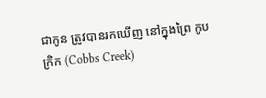ជាកូន ត្រូវបានរកឃើញ នៅក្នុងព្រៃ កូបក្រិក (Cobbs Creek)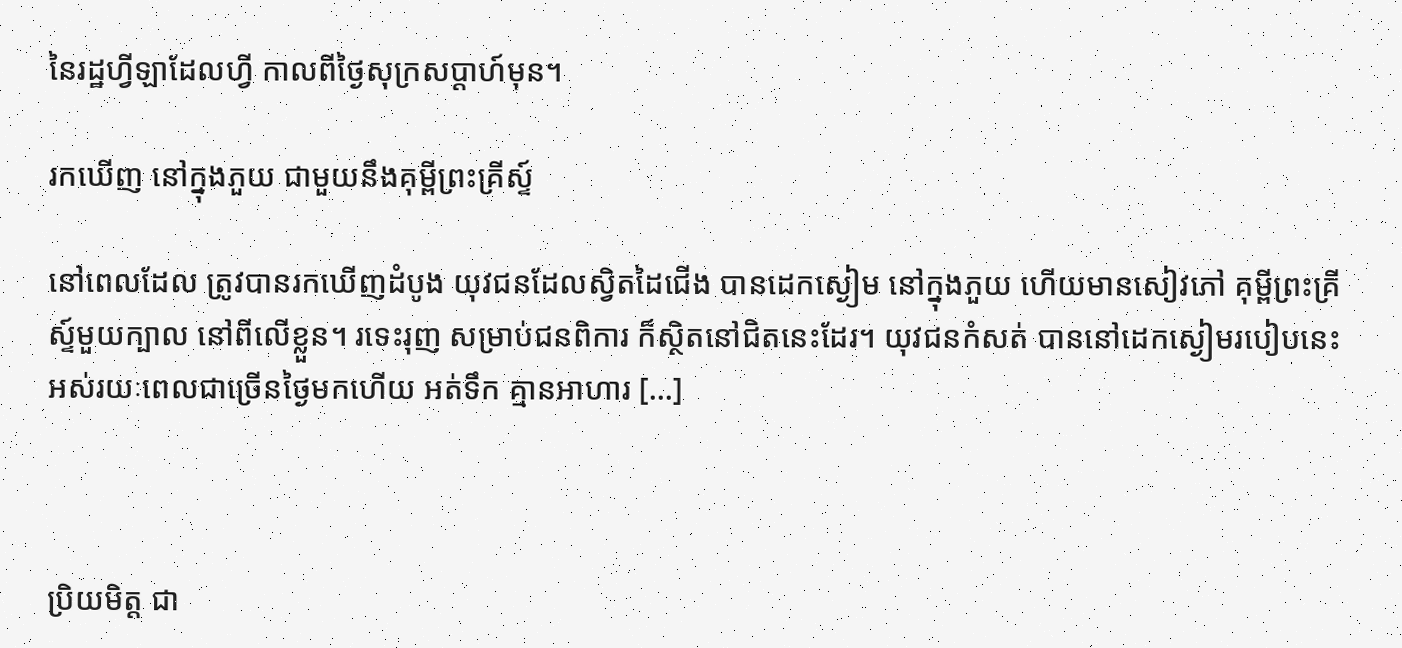នៃរដ្ឋហ្វីឡាដែលហ្វី កាលពីថ្ងៃសុក្រសប្ដាហ៍មុន។

រកឃើញ នៅក្នុងភួយ ជាមួយនឹងគុម្ពីព្រះគ្រីស្ទ៍

នៅពេលដែល ត្រូវបានរកឃើញដំបូង យុវជនដែលស្វិតដៃជើង បានដេកស្ងៀម នៅក្នុងភួយ ហើយមានសៀវភៅ គុម្ពីព្រះគ្រីស្ទ៍មួយក្បាល នៅពីលើខ្លួន។ រទេះរុញ សម្រាប់ជនពិការ ក៏ស្ថិតនៅជិតនេះដែរ។ យុវជនកំសត់ បាននៅដេកស្ងៀមរបៀបនេះ អស់រយៈពេលជាច្រើនថ្ងៃមកហើយ អត់ទឹក គ្មានអាហារ [...]



ប្រិយមិត្ត ជា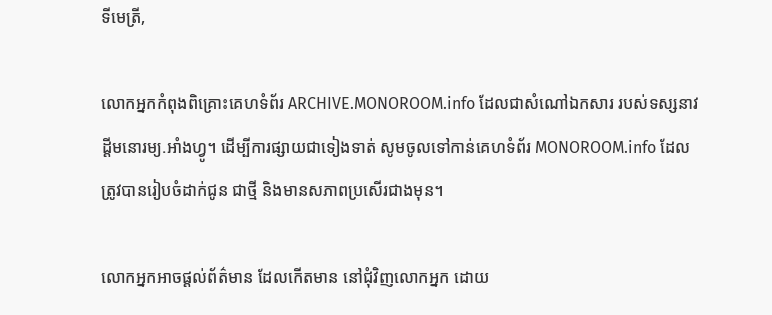ទីមេត្រី,

លោកអ្នកកំពុងពិគ្រោះគេហទំព័រ ARCHIVE.MONOROOM.info ដែលជាសំណៅឯកសារ របស់ទស្សនាវដ្ដីមនោរម្យ.អាំងហ្វូ។ ដើម្បីការផ្សាយជាទៀងទាត់ សូមចូលទៅកាន់គេហទំព័រ MONOROOM.info ដែលត្រូវបានរៀបចំដាក់ជូន ជាថ្មី និងមានសភាពប្រសើរជាងមុន។

លោកអ្នកអាចផ្ដល់ព័ត៌មាន ដែលកើតមាន នៅជុំវិញលោកអ្នក ដោយ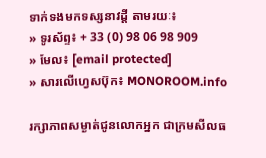ទាក់ទងមកទស្សនាវដ្ដី តាមរយៈ៖
» ទូរស័ព្ទ៖ + 33 (0) 98 06 98 909
» មែល៖ [email protected]
» សារលើហ្វេសប៊ុក៖ MONOROOM.info

រក្សាភាពសម្ងាត់ជូនលោកអ្នក ជាក្រមសីលធ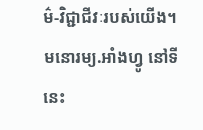ម៌-វិជ្ជាជីវៈរបស់យើង។ មនោរម្យ.អាំងហ្វូ នៅទីនេះ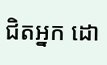ជិតអ្នក ដោ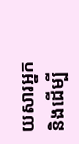យសារអ្នក និងដើម្បី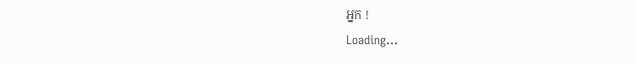អ្នក !
Loading...